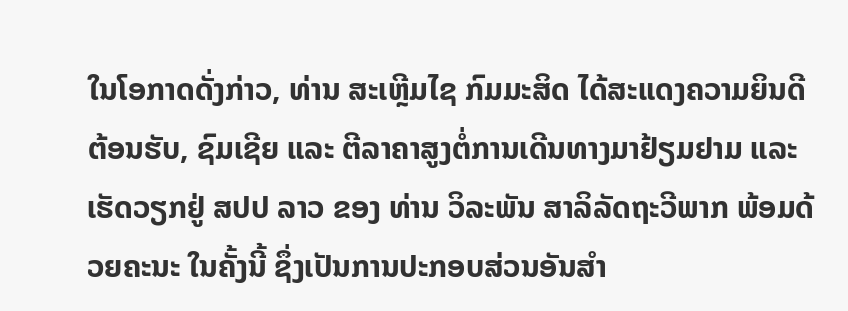ໃນໂອກາດດັ່ງກ່າວ, ທ່ານ ສະເຫຼີມໄຊ ກົມມະສິດ ໄດ້ສະແດງຄວາມຍິນດີຕ້ອນຮັບ, ຊົມເຊີຍ ແລະ ຕີລາຄາສູງຕໍ່ການເດີນທາງມາຢ້ຽມຢາມ ແລະ ເຮັດວຽກຢູ່ ສປປ ລາວ ຂອງ ທ່ານ ວິລະພັນ ສາລິລັດຖະວີພາກ ພ້ອມດ້ວຍຄະນະ ໃນຄັ້ງນີ້ ຊຶ່ງເປັນການປະກອບສ່ວນອັນສຳ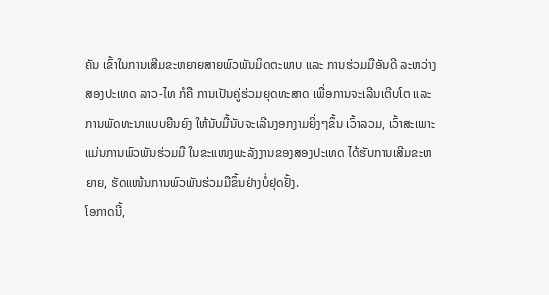ຄັນ ເຂົ້າໃນການເສີມຂະຫຍາຍສາຍພົວພັນມິດຕະພາບ ແລະ ການຮ່ວມມືອັນດີ ລະຫວ່າງສອງປະເທດ ລາວ-ໄທ ກໍຄື ການເປັນຄູ່ຮ່ວມຍຸດທະສາດ ເພື່ອການຈະເລີນເຕີບໂຕ ແລະ ການພັດທະນາແບບຍືນຍົງ ໃຫ້ນັບມື້ນັບຈະເລີນງອກງາມຍິ່ງໆຂຶ້ນ ເວົ້າລວມ, ເວົ້າສະເພາະ ແມ່ນການພົວພັນຮ່ວມມື ໃນຂະແໜງພະລັງງານຂອງສອງປະເທດ ໄດ້ຮັບການເສີມຂະຫຍາຍ, ຮັດແໜ້ນການພົວພັນຮ່ວມມືຂຶ້ນຢ່າງບໍ່ຢຸດຢັ້ງ.
ໂອກາດນີ້,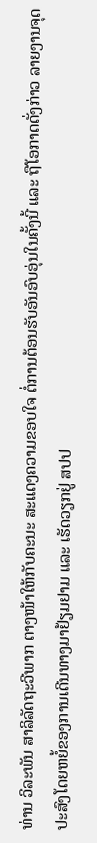ທ່ານ ວິລະພັນ ສາລິລັດຖະວີພາກ ຕາງໜ້າໃຫ້ກັບຄະນະ ສະແດງຄວາມຂອບໃຈ ຕໍ່ການຕ້ອນຮັບອັນອົບອຸ່ນໃນຄັ້ງນີ້ ແລະ ຖືໂອກາດດັ່ງກ່າວ ລາຍງານຈຸດປະສົງໂດຍຫຍໍ້ຂອງການເດີນທາງມາຢ້ຽມຢາມ ແລະ ເຮັດວຽກຢູ່ ສປປ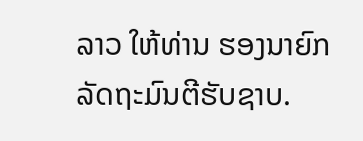ລາວ ໃຫ້ທ່ານ ຮອງນາຍົກລັດຖະມົນຕີຮັບຊາບ.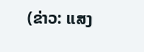(ຂ່າວ: ແສງ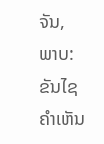ຈັນ, ພາບ: ຂັນໄຊ
ຄໍາເຫັນ